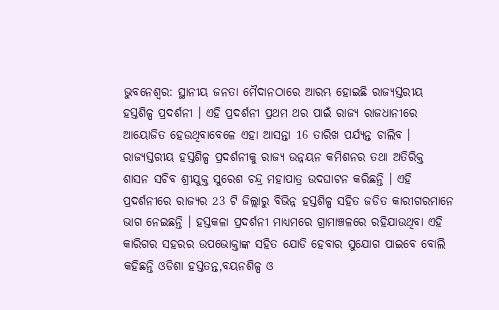ଭୁବନେଶ୍ବର: ସ୍ଥାନୀୟ ଜନତା ମୈଦାନଠାରେ ଆରମ୍ଭ ହୋଇଛି ରାଜ୍ୟସ୍ତରୀୟ ହସ୍ତଶିଳ୍ପ ପ୍ରଦର୍ଶନୀ । ଏହି ପ୍ରଦର୍ଶନୀ ପ୍ରଥମ ଥର ପାଇଁ ରାଜ୍ୟ ରାଜଧାନୀରେ ଆୟୋଜିତ ହେଉଥିବାବେଳେ ଏହା ଆସନ୍ତା 16 ତାରିଖ ପର୍ଯ୍ୟନ୍ତ ଚାଲିବ ।
ରାଜ୍ୟସ୍ତରୀୟ ହସ୍ତଶିଳ୍ପ ପ୍ରଦର୍ଶନୀକୁ ରାଜ୍ୟ ଉନ୍ନୟନ କମିଶନର ତଥା ଅତିରିକ୍ତ ଶାସନ ସଚିବ ଶ୍ରୀଯୁକ୍ତ ସୁରେଶ ଚନ୍ଦ୍ର ମହାପାତ୍ର ଉଦଘାଟନ କରିଛନ୍ତି । ଏହି ପ୍ରଦର୍ଶନୀରେ ରାଜ୍ୟର 23 ଟି ଜିଲ୍ଲାରୁ ବିଭିନ୍ନ ହସ୍ତଶିଳ୍ପ ସହିତ ଜଡିତ କାରୀଗରମାନେ ଭାଗ ନେଇଛନ୍ତି । ହସ୍ତକଳା ପ୍ରଦର୍ଶନୀ ମାଧ୍ୟମରେ ଗ୍ରାମାଞ୍ଚଳରେ ରହିଯାଉଥିବା ଏହି କାରିଗର ସହରର ଉପଭୋକ୍ତାଙ୍କ ସହିତ ଯୋଡି ହେବାର ସୁଯୋଗ ପାଇବେ ବୋଲି କହିଛନ୍ତି ଓଡିଶା ହସ୍ତତନ୍ତ,ବୟନଶିଳ୍ପ ଓ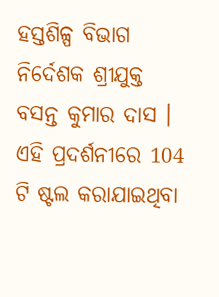ହସ୍ତଶିଳ୍ପ ବିଭାଗ ନିର୍ଦେଶକ ଶ୍ରୀଯୁକ୍ତ ବସନ୍ତ କୁମାର ଦାସ ।
ଏହି ପ୍ରଦର୍ଶନୀରେ 104 ଟି ଷ୍ଟଲ କରାଯାଇଥିବା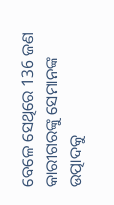ବେଳେ ସେଥିରେ 136 ଜଣ କାରୀଗରଙ୍କୁ ସେମାନଙ୍କ ଉତ୍ପାଦକୁ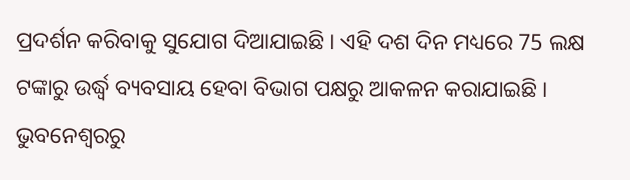ପ୍ରଦର୍ଶନ କରିବାକୁ ସୁଯୋଗ ଦିଆଯାଇଛି । ଏହି ଦଶ ଦିନ ମଧ୍ୟରେ 75 ଲକ୍ଷ ଟଙ୍କାରୁ ଉର୍ଦ୍ଧ୍ବ ବ୍ୟବସାୟ ହେବା ବିଭାଗ ପକ୍ଷରୁ ଆକଳନ କରାଯାଇଛି ।
ଭୁବନେଶ୍ବରରୁ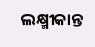ଲକ୍ଷ୍ମୀକାନ୍ତ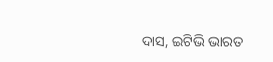ଦାସ, ଇଟିଭି ଭାରତ